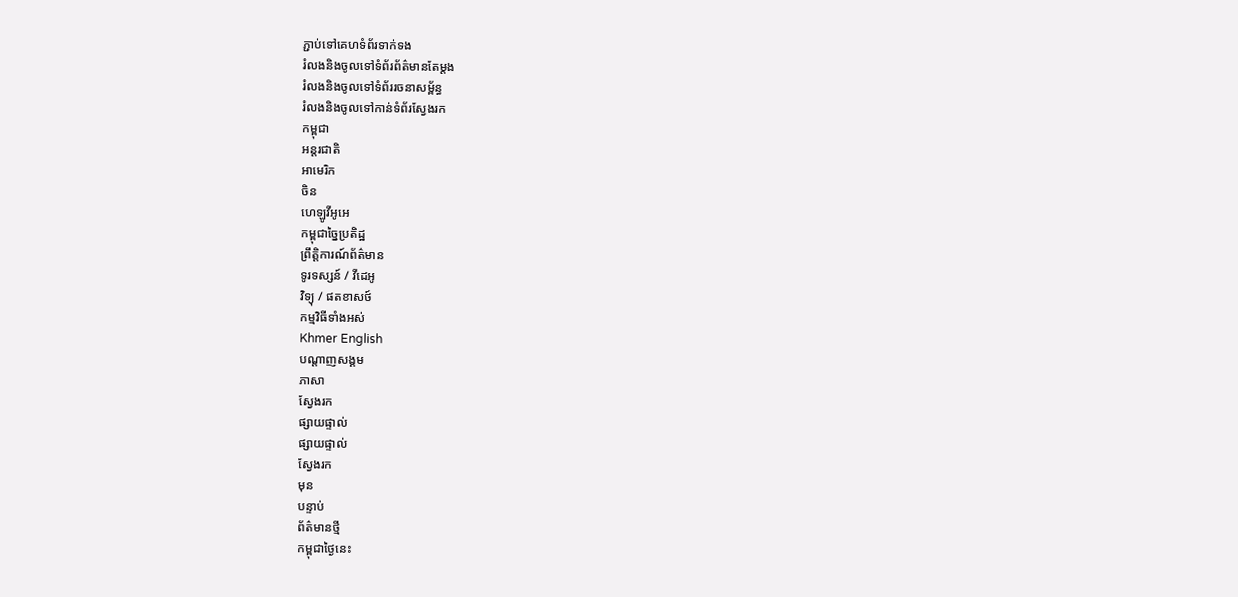ភ្ជាប់ទៅគេហទំព័រទាក់ទង
រំលងនិងចូលទៅទំព័រព័ត៌មានតែម្តង
រំលងនិងចូលទៅទំព័ររចនាសម្ព័ន្ធ
រំលងនិងចូលទៅកាន់ទំព័រស្វែងរក
កម្ពុជា
អន្តរជាតិ
អាមេរិក
ចិន
ហេឡូវីអូអេ
កម្ពុជាច្នៃប្រតិដ្ឋ
ព្រឹត្តិការណ៍ព័ត៌មាន
ទូរទស្សន៍ / វីដេអូ
វិទ្យុ / ផតខាសថ៍
កម្មវិធីទាំងអស់
Khmer English
បណ្តាញសង្គម
ភាសា
ស្វែងរក
ផ្សាយផ្ទាល់
ផ្សាយផ្ទាល់
ស្វែងរក
មុន
បន្ទាប់
ព័ត៌មានថ្មី
កម្ពុជាថ្ងៃនេះ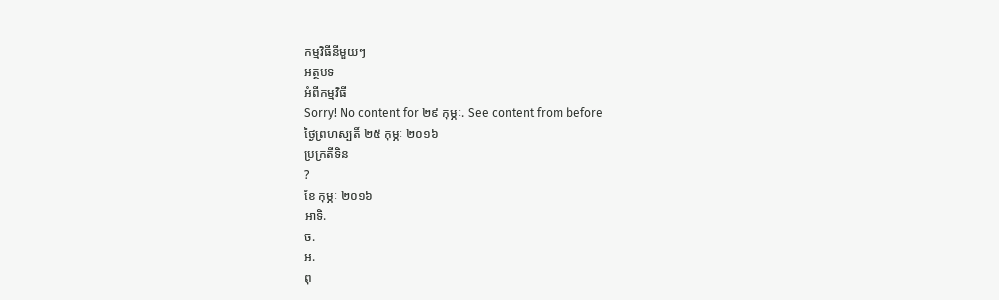កម្មវិធីនីមួយៗ
អត្ថបទ
អំពីកម្មវិធី
Sorry! No content for ២៩ កុម្ភៈ. See content from before
ថ្ងៃព្រហស្បតិ៍ ២៥ កុម្ភៈ ២០១៦
ប្រក្រតីទិន
?
ខែ កុម្ភៈ ២០១៦
អាទិ.
ច.
អ.
ពុ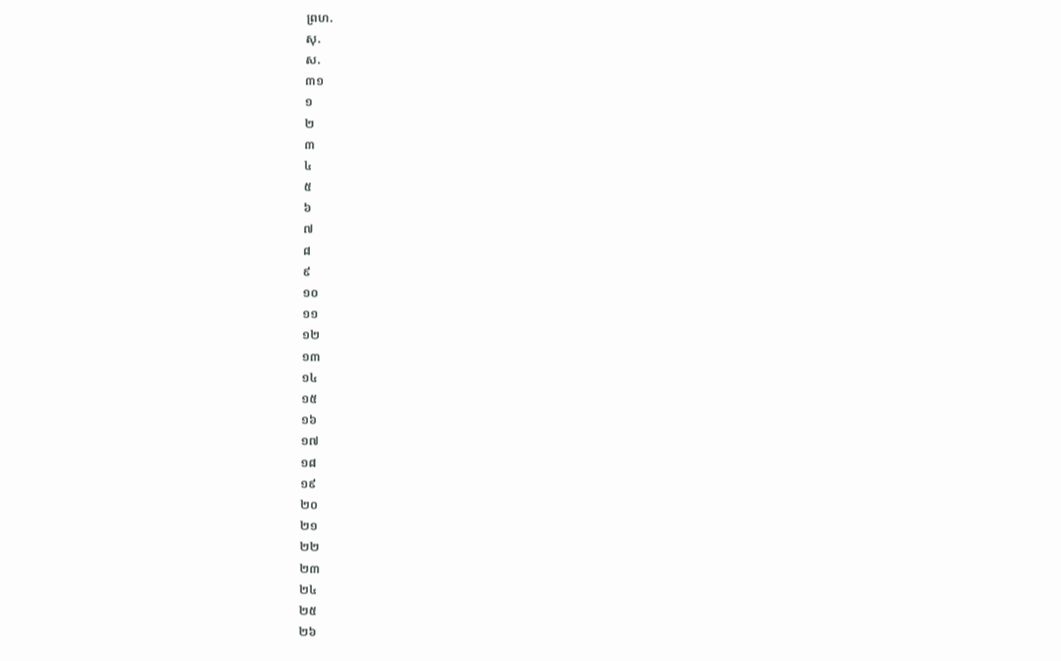ព្រហ.
សុ.
ស.
៣១
១
២
៣
៤
៥
៦
៧
៨
៩
១០
១១
១២
១៣
១៤
១៥
១៦
១៧
១៨
១៩
២០
២១
២២
២៣
២៤
២៥
២៦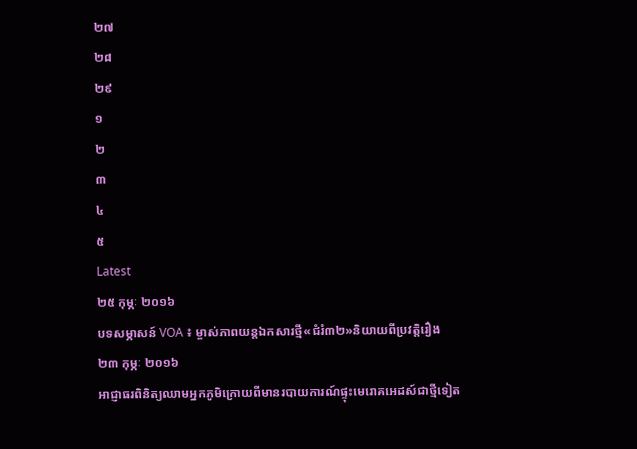២៧
២៨
២៩
១
២
៣
៤
៥
Latest
២៥ កុម្ភៈ ២០១៦
បទសម្ភាសន៍ VOA ៖ ម្ចាស់ភាពយន្តឯកសារថ្មី«ជំរំ៣២»និយាយពីប្រវត្តិរឿង
២៣ កុម្ភៈ ២០១៦
អាជ្ញាធរពិនិត្យឈាមអ្នកភូមិក្រោយពីមានរបាយការណ៍ផ្ទុះមេរោគអេដស៍ជាថ្មីទៀត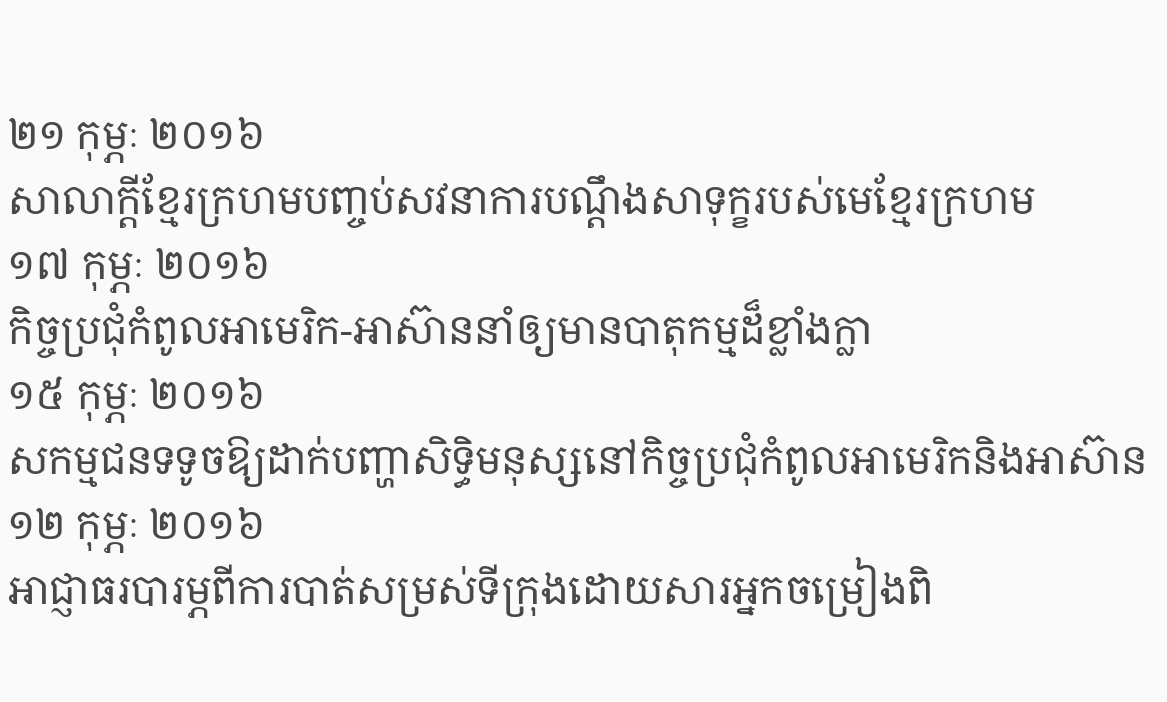២១ កុម្ភៈ ២០១៦
សាលាក្តីខ្មែរក្រហមបញ្ចប់សវនាការបណ្តឹងសាទុក្ខរបស់មេខ្មែរក្រហម
១៧ កុម្ភៈ ២០១៦
កិច្ចប្រជុំកំពូលអាមេរិក-អាស៊ាននាំឲ្យមានបាតុកម្មដ៏ខ្លាំងក្លា
១៥ កុម្ភៈ ២០១៦
សកម្មជនទទូចឱ្យដាក់បញ្ហាសិទ្ធិមនុស្សនៅកិច្ចប្រជុំកំពូលអាមេរិកនិងអាស៊ាន
១២ កុម្ភៈ ២០១៦
អាជ្ញាធរបារម្ភពីការបាត់សម្រស់ទីក្រុងដោយសារអ្នកចម្រៀងពិ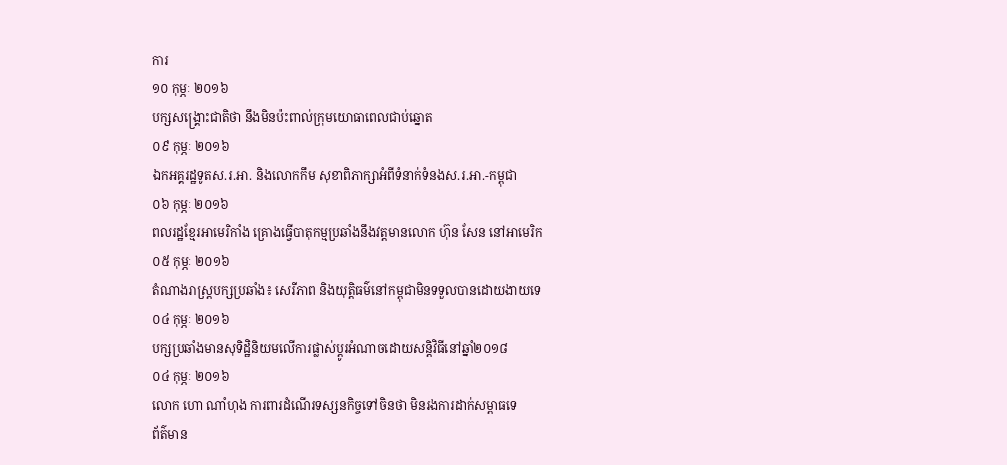ការ
១០ កុម្ភៈ ២០១៦
បក្សសង្គ្រោះជាតិថា នឹងមិនប៉ះពាល់ក្រុមយោធាពេលជាប់ឆ្នោត
០៩ កុម្ភៈ ២០១៦
ឯកអគ្គរដ្ឋទូតស.រ.អា. និងលោកកឹម សុខាពិភាក្សាអំពីទំនាក់ទំនងស.រ.អា.-កម្ពុជា
០៦ កុម្ភៈ ២០១៦
ពលរដ្ឋខ្មែរអាមេរិកាំង គ្រោងធ្វើបាតុកម្មប្រឆាំងនឹងវត្តមានលោក ហ៊ុន សែន នៅអាមេរិក
០៥ កុម្ភៈ ២០១៦
តំណាងរាស្ត្របក្សប្រឆាំង៖ សេរីភាព និងយុត្តិធម៌នៅកម្ពុជាមិនទទួលបានដោយងាយទេ
០៤ កុម្ភៈ ២០១៦
បក្សប្រឆាំងមានសុទិដ្ឋិនិយមលើការផ្លាស់ប្តូរអំណាចដោយសន្តិវិធីនៅឆ្នាំ២០១៨
០៤ កុម្ភៈ ២០១៦
លោក ហោ ណាំហុង ការពារដំណើរទស្សនកិច្ចទៅចិនថា មិនរងការដាក់សម្ពាធទេ
ព័ត៌មាន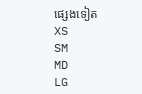ផ្សេងទៀត
XS
SM
MD
LG